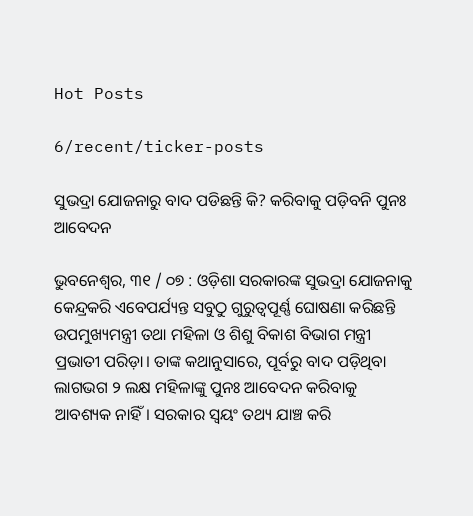Hot Posts

6/recent/ticker-posts

ସୁଭଦ୍ରା ଯୋଜନାରୁ ବାଦ ପଡିଛନ୍ତି କି? କରିବାକୁ ପଡ଼ିବନି ପୁନଃ ଆବେଦନ

ଭୁବନେଶ୍ୱର, ୩୧ / ୦୭ : ଓଡ଼ିଶା ସରକାରଙ୍କ ସୁଭଦ୍ରା ଯୋଜନାକୁ କେନ୍ଦ୍ରକରି ଏବେପର୍ଯ୍ୟନ୍ତ ସବୁଠୁ ଗୁରୁତ୍ୱପୂର୍ଣ୍ଣ ଘୋଷଣା କରିଛନ୍ତି ଉପମୁଖ୍ୟମନ୍ତ୍ରୀ ତଥା ମହିଳା ଓ ଶିଶୁ ବିକାଶ ବିଭାଗ ମନ୍ତ୍ରୀ ପ୍ରଭାତୀ ପରିଡ଼ା। ତାଙ୍କ କଥାନୁସାରେ, ପୂର୍ବରୁ ବାଦ ପଡ଼ିଥିବା ଲାଗଭଗ ୨ ଲକ୍ଷ ମହିଳାଙ୍କୁ ପୁନଃ ଆବେଦନ କରିବାକୁ ଆବଶ୍ୟକ ନାହିଁ। ସରକାର ସ୍ୱୟଂ ତଥ୍ୟ ଯାଞ୍ଚ କରି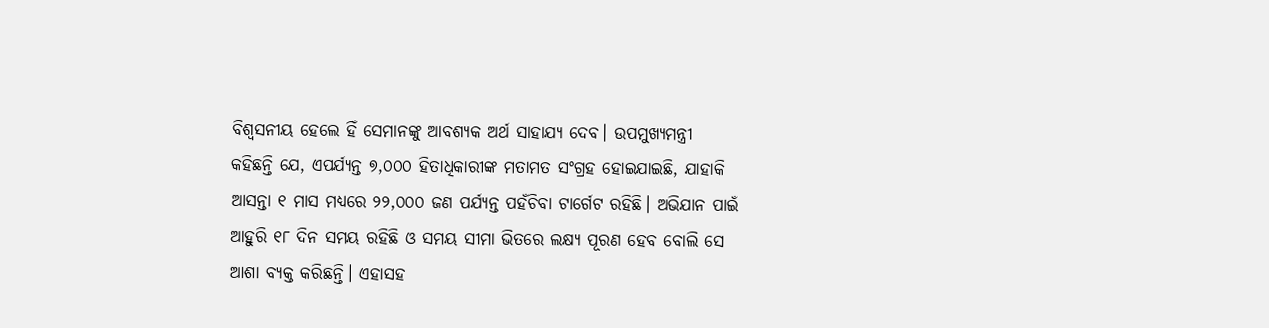ବିଶ୍ୱସନୀୟ ହେଲେ ହିଁ ସେମାନଙ୍କୁ ଆବଶ୍ୟକ ଅର୍ଥ ସାହାଯ୍ୟ ଦେବ। ଉପମୁଖ୍ୟମନ୍ତ୍ରୀ କହିଛନ୍ତି ଯେ, ଏପର୍ଯ୍ୟନ୍ତ ୭,୦୦୦ ହିତାଧିକାରୀଙ୍କ ମତାମତ ସଂଗ୍ରହ ହୋଇଯାଇଛି, ଯାହାକି ଆସନ୍ତା ୧ ମାସ ମଧ୍ୟରେ ୨୨,୦୦୦ ଜଣ ପର୍ଯ୍ୟନ୍ତ ପହଁଚିବା ଟାର୍ଗେଟ ରହିଛି। ଅଭିଯାନ ପାଇଁ ଆହୁରି ୧୮ ଦିନ ସମୟ ରହିଛି ଓ ସମୟ ସୀମା ଭିତରେ ଲକ୍ଷ୍ୟ ପୂରଣ ହେବ ବୋଲି ସେ ଆଶା ବ୍ୟକ୍ତ କରିଛନ୍ତି। ଏହାସହ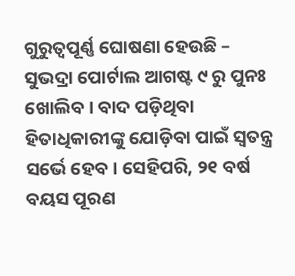ଗୁରୁତ୍ୱପୂର୍ଣ୍ଣ ଘୋଷଣା ହେଉଛି – ସୁଭଦ୍ରା ପୋର୍ଟାଲ ଆଗଷ୍ଟ ୯ ରୁ ପୁନଃ ଖୋଲିବ। ବାଦ ପଡ଼ିଥିବା ହିତାଧିକାରୀଙ୍କୁ ଯୋଡ଼ିବା ପାଇଁ ସ୍ୱତନ୍ତ୍ର ସର୍ଭେ ହେବ। ସେହିପରି, ୨୧ ବର୍ଷ ବୟସ ପୂରଣ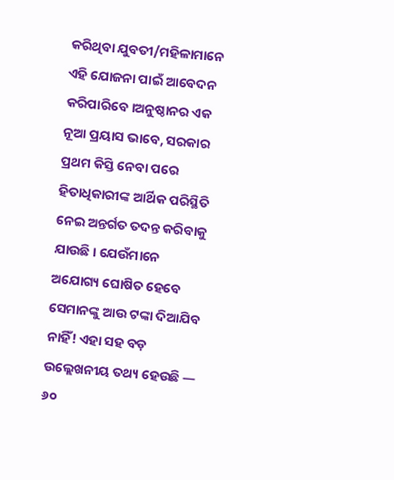କରିଥିବା ଯୁବତୀ/ମହିଳାମାନେ ଏହି ଯୋଜନା ପାଇଁ ଆବେଦନ କରିପାରିବେ।ଅନୁଷ୍ଠାନର ଏକ ନୂଆ ପ୍ରୟାସ ଭାବେ, ସରକାର ପ୍ରଥମ କିସ୍ତି ନେବା ପରେ ହିତାଧିକାରୀଙ୍କ ଆର୍ଥିକ ପରିସ୍ଥିତି ନେଇ ଅନ୍ତର୍ଗତ ତଦନ୍ତ କରିବାକୁ ଯାଉଛି। ଯେଉଁମାନେ ଅଯୋଗ୍ୟ ଘୋଷିତ ହେବେ ସେମାନଙ୍କୁ ଆଉ ଟଙ୍କା ଦିଆଯିବ ନାହିଁ! ଏହା ସହ ବଡ଼ ଉଲ୍ଲେଖନୀୟ ତଥ୍ୟ ହେଉଛି — ୬୦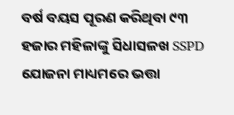ବର୍ଷ ବୟସ ପୂରଣ କରିଥିବା ୯୩ ହଜାର ମହିଳାଙ୍କୁ ସିଧାସଳଖ SSPD ଯୋଜନା ମାଧ୍ୟମରେ ଭତ୍ତା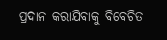ପ୍ରଦାନ କରାଯିବାକୁ ବିବେଚିତ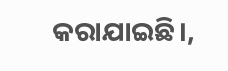କରାଯାଇଛି।,